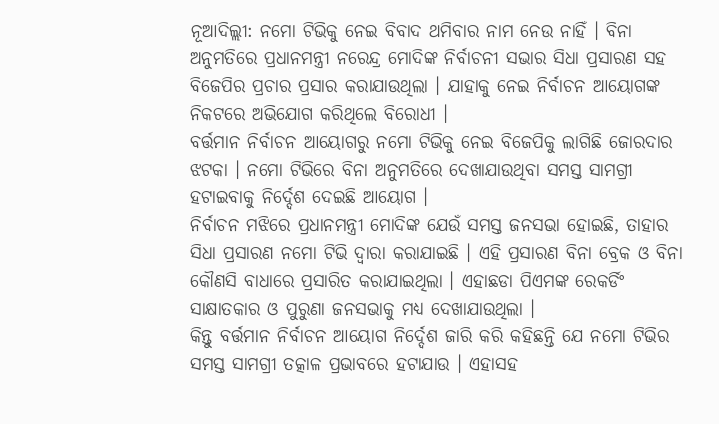ନୂଆଦିଲ୍ଲୀ: ନମୋ ଟିଭିକୁ ନେଇ ବିବାଦ ଥମିବାର ନାମ ନେଉ ନାହିଁ । ବିନା ଅନୁମତିରେ ପ୍ରଧାନମନ୍ତ୍ରୀ ନରେନ୍ଦ୍ର ମୋଦିଙ୍କ ନିର୍ବାଚନୀ ସଭାର ସିଧା ପ୍ରସାରଣ ସହ ବିଜେପିର ପ୍ରଚାର ପ୍ରସାର କରାଯାଉଥିଲା । ଯାହାକୁ ନେଇ ନିର୍ବାଚନ ଆୟୋଗଙ୍କ ନିକଟରେ ଅଭିଯୋଗ କରିଥିଲେ ବିରୋଧୀ ।
ବର୍ତ୍ତମାନ ନିର୍ବାଚନ ଆୟୋଗରୁ ନମୋ ଟିଭିକୁ ନେଇ ବିଜେପିକୁ ଲାଗିଛି ଜୋରଦାର ଝଟକା । ନମୋ ଟିଭିରେ ବିନା ଅନୁମତିରେ ଦେଖାଯାଉଥିବା ସମସ୍ତ ସାମଗ୍ରୀ ହଟାଇବାକୁ ନିର୍ଦ୍ଦେଶ ଦେଇଛି ଆୟୋଗ ।
ନିର୍ବାଚନ ମଝିରେ ପ୍ରଧାନମନ୍ତ୍ରୀ ମୋଦିଙ୍କ ଯେଉଁ ସମସ୍ତ ଜନସଭା ହୋଇଛି, ତାହାର ସିଧା ପ୍ରସାରଣ ନମୋ ଟିଭି ଦ୍ବାରା କରାଯାଇଛି । ଏହି ପ୍ରସାରଣ ବିନା ବ୍ରେକ ଓ ବିନା କୌଣସି ବାଧାରେ ପ୍ରସାରିତ କରାଯାଇଥିଲା । ଏହାଛଡା ପିଏମଙ୍କ ରେକର୍ଡିଂ ସାକ୍ଷାତକାର ଓ ପୁରୁଣା ଜନସଭାକୁ ମଧ୍ୟ ଦେଖାଯାଉଥିଲା ।
କିନ୍ତୁ ବର୍ତ୍ତମାନ ନିର୍ବାଚନ ଆୟୋଗ ନିର୍ଦ୍ଦେଶ ଜାରି କରି କହିଛନ୍ତି ଯେ ନମୋ ଟିଭିର ସମସ୍ତ ସାମଗ୍ରୀ ତତ୍କାଳ ପ୍ରଭାବରେ ହଟାଯାଉ । ଏହାସହ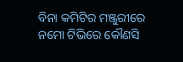ବିନା କମିଟିର ମଞ୍ଜୁରୀରେ ନମୋ ଟିଭିରେ କୌଣସି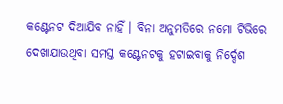କଣ୍ଟେନଟ ଦିଆଯିବ ନାହିଁ । ବିନା ଅନୁମତିରେ ନମୋ ଟିଭିରେ ଦେଖାଯାଉଥିବା ସମସ୍ତ କଣ୍ଟେନଟକୁ ହଟାଇବାକୁ ନିର୍ଦ୍ଦେଶ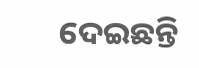ଦେଇଛନ୍ତି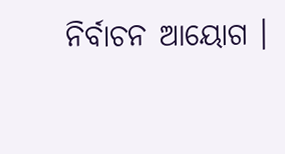ନିର୍ବାଚନ ଆୟୋଗ ।